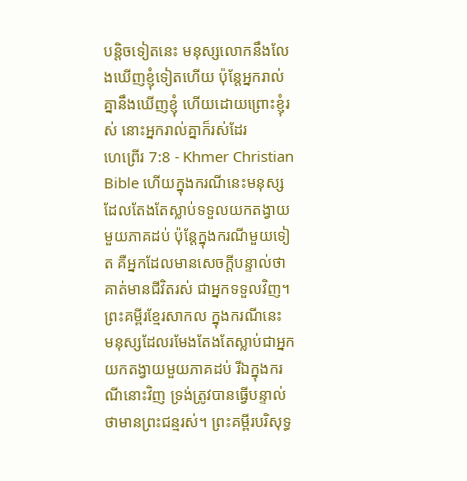បន្តិចទៀតនេះ មនុស្សលោកនឹងលែងឃើញខ្ញុំទៀតហើយ ប៉ុន្តែអ្នករាល់គ្នានឹងឃើញខ្ញុំ ហើយដោយព្រោះខ្ញុំរស់ នោះអ្នករាល់គ្នាក៏រស់ដែរ
ហេព្រើរ 7:8 - Khmer Christian Bible ហើយក្នុងករណីនេះមនុស្សដែលតែងតែស្លាប់ទទួលយកតង្វាយមួយភាគដប់ ប៉ុន្ដែក្នុងករណីមួយទៀត គឺអ្នកដែលមានសេចក្ដីបន្ទាល់ថាគាត់មានជីវិតរស់ ជាអ្នកទទួលវិញ។ ព្រះគម្ពីរខ្មែរសាកល ក្នុងករណីនេះ មនុស្សដែលរមែងតែងតែស្លាប់ជាអ្នកយកតង្វាយមួយភាគដប់ រីឯក្នុងករណីនោះវិញ ទ្រង់ត្រូវបានធ្វើបន្ទាល់ថាមានព្រះជន្មរស់។ ព្រះគម្ពីរបរិសុទ្ធ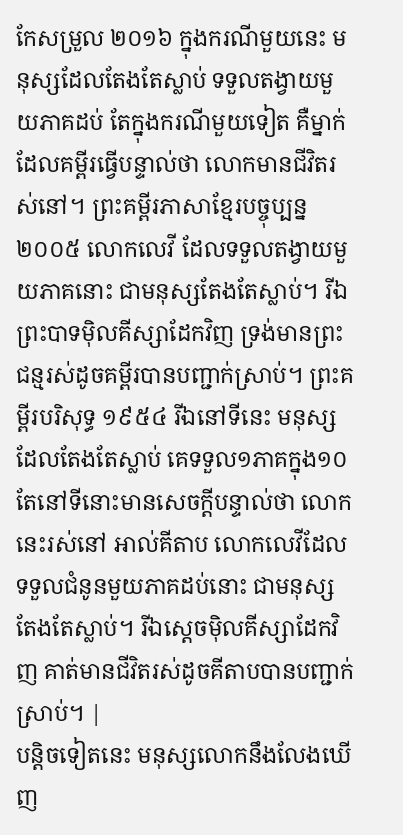កែសម្រួល ២០១៦ ក្នុងករណីមួយនេះ មនុស្សដែលតែងតែស្លាប់ ទទួលតង្វាយមួយភាគដប់ តែក្នុងករណីមួយទៀត គឺម្នាក់ដែលគម្ពីរធ្វើបន្ទាល់ថា លោកមានជីវិតរស់នៅ។ ព្រះគម្ពីរភាសាខ្មែរបច្ចុប្បន្ន ២០០៥ លោកលេវី ដែលទទួលតង្វាយមួយភាគនោះ ជាមនុស្សតែងតែស្លាប់។ រីឯព្រះបាទម៉ិលគីស្សាដែកវិញ ទ្រង់មានព្រះជន្មរស់ដូចគម្ពីរបានបញ្ជាក់ស្រាប់។ ព្រះគម្ពីរបរិសុទ្ធ ១៩៥៤ រីឯនៅទីនេះ មនុស្សដែលតែងតែស្លាប់ គេទទួល១ភាគក្នុង១០ តែនៅទីនោះមានសេចក្ដីបន្ទាល់ថា លោកនេះរស់នៅ អាល់គីតាប លោកលេវីដែលទទួលជំនូនមួយភាគដប់នោះ ជាមនុស្សតែងតែស្លាប់។ រីឯស្តេចម៉ិលគីស្សាដែកវិញ គាត់មានជីវិតរស់ដូចគីតាបបានបញ្ជាក់ស្រាប់។ |
បន្តិចទៀតនេះ មនុស្សលោកនឹងលែងឃើញ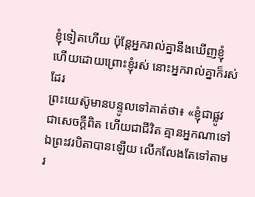ខ្ញុំទៀតហើយ ប៉ុន្តែអ្នករាល់គ្នានឹងឃើញខ្ញុំ ហើយដោយព្រោះខ្ញុំរស់ នោះអ្នករាល់គ្នាក៏រស់ដែរ
ព្រះយេស៊ូមានបន្ទូលទៅគាត់ថា៖ «ខ្ញុំជាផ្លូវ ជាសេចក្ដីពិត ហើយជាជីវិត គ្មានអ្នកណាទៅឯព្រះវរបិតាបានឡើយ លើកលែងតែទៅតាមរ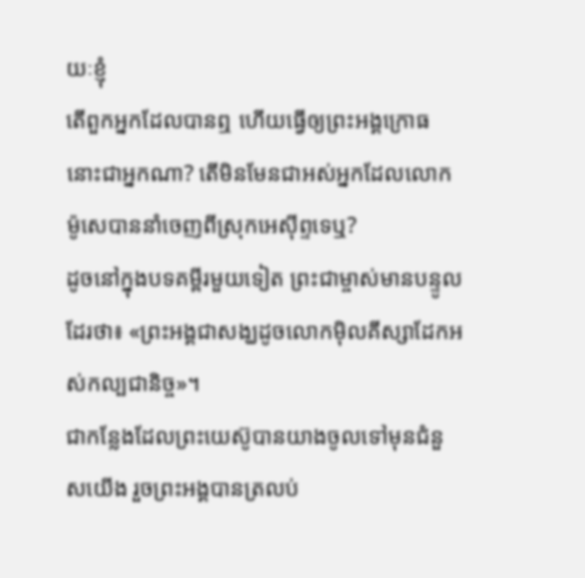យៈខ្ញុំ
តើពួកអ្នកដែលបានឮ ហើយធ្វើឲ្យព្រះអង្គក្រោធនោះជាអ្នកណា? តើមិនមែនជាអស់អ្នកដែលលោកម៉ូសេបាននាំចេញពីស្រុកអេស៊ីព្ទទេឬ?
ដូចនៅក្នុងបទគម្ពីរមួយទៀត ព្រះជាម្ចាស់មានបន្ទូលដែរថា៖ «ព្រះអង្គជាសង្ឃដូចលោកម៉ិលគីស្សាដែកអស់កល្បជានិច្ច»។
ជាកន្លែងដែលព្រះយេស៊ូបានយាងចូលទៅមុនជំនួសយើង រួចព្រះអង្គបានត្រលប់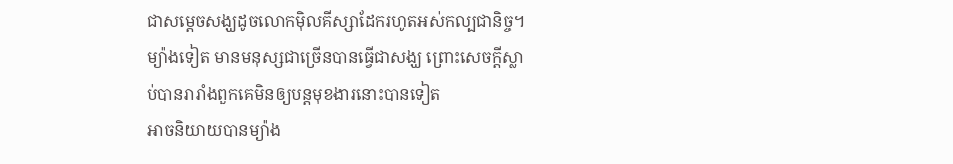ជាសម្ដេចសង្ឃដូចលោកម៉ិលគីស្សាដែករហូតអស់កល្បជានិច្ច។
ម្យ៉ាងទៀត មានមនុស្សជាច្រើនបានធ្វើជាសង្ឃ ព្រោះសេចក្ដីស្លាប់បានរារាំងពួកគេមិនឲ្យបន្តមុខងារនោះបានទៀត
អាចនិយាយបានម្យ៉ាង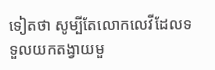ទៀតថា សូម្បីតែលោកលេវីដែលទទួលយកតង្វាយមួ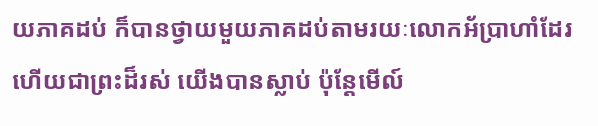យភាគដប់ ក៏បានថ្វាយមួយភាគដប់តាមរយៈលោកអ័ប្រាហាំដែរ
ហើយជាព្រះដ៏រស់ យើងបានស្លាប់ ប៉ុន្ដែមើល៍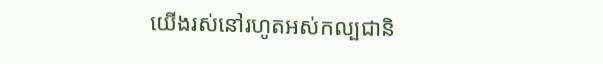យើងរស់នៅរហូតអស់កល្បជានិ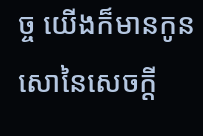ច្ច យើងក៏មានកូនសោនៃសេចក្ដី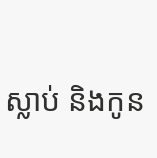ស្លាប់ និងកូន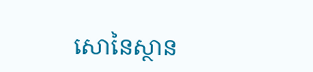សោនៃស្ថាន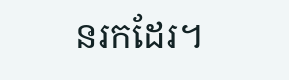នរកដែរ។